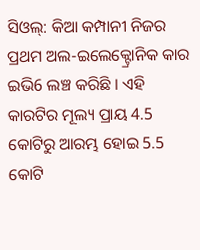ସିଓଲ୍: କିଆ କମ୍ପାନୀ ନିଜର ପ୍ରଥମ ଅଲ-ଇଲେକ୍ଟ୍ରୋନିକ କାର ଇଭି6 ଲଞ୍ଚ କରିଛି । ଏହି କାରଟିର ମୂଲ୍ୟ ପ୍ରାୟ 4.5 କୋଟିରୁ ଆରମ୍ଭ ହୋଇ 5.5 କୋଟି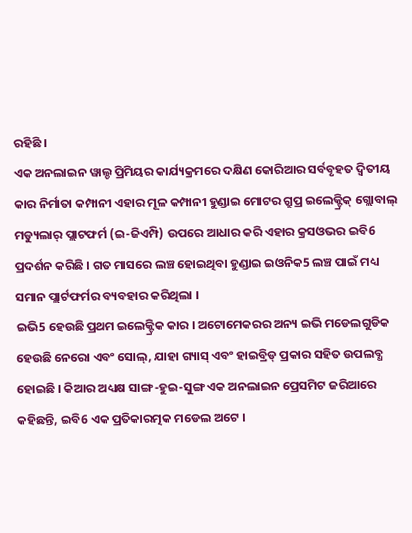ରହିଛି ।
ଏକ ଅନଲାଇନ ୱାଲ୍ଡ ପ୍ରିମିୟର କାର୍ଯ୍ୟକ୍ରମରେ ଦକ୍ଷିଣ କୋରିଆର ସର୍ବବୃହତ ଦ୍ବିତୀୟ କାର ନିର୍ମାତା କମ୍ପାନୀ ଏହାର ମୂଳ କମ୍ପାନୀ ହୁଣ୍ଡାଇ ମୋଟର ଗ୍ରୁପ୍ର ଇଲେକ୍ଟ୍ରିକ୍ ଗ୍ଲୋବାଲ୍ ମଡ୍ୟୁଲାର୍ ପ୍ଲାଟଫର୍ମ (ଇ-ଜିଏମ୍ପି) ଉପରେ ଆଧାର କରି ଏହାର କ୍ରସଓଭର ଇବି6 ପ୍ରଦର୍ଶନ କରିଛି । ଗତ ମାସରେ ଲଞ୍ଚ ହୋଇଥିବା ହୁଣ୍ଡାଇ ଇଓନିକ5 ଲଞ୍ଚ ପାଇଁ ମଧ୍ୟ ସମାନ ପ୍ଲାର୍ଟଫର୍ମର ବ୍ୟବହାର କରିଥିଲା ।
ଇଭି5 ହେଉଛି ପ୍ରଥମ ଇଲେକ୍ଟ୍ରିକ କାର । ଅଟୋମେକରର ଅନ୍ୟ ଇଭି ମଡେଲଗୁଡିକ ହେଉଛି ନେରୋ ଏବଂ ସୋଲ୍, ଯାହା ଗ୍ୟାସ୍ ଏବଂ ହାଇବ୍ରିଡ୍ ପ୍ରକାର ସହିତ ଉପଲବ୍ଧ ହୋଇଛି । କିଆର ଅଧ୍ୟକ୍ଷ ସାଙ୍ଗ-ହୁଇ-ସୁଙ୍ଗ ଏକ ଅନଲାଇନ ପ୍ରେସମିଟ ଜରିଆରେ କହିଛନ୍ତି, ଇବି6 ଏକ ପ୍ରତିକାରତ୍ମକ ମଡେଲ ଅଟେ ।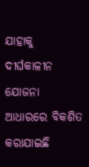ଯାହାକୁ ଦୀର୍ଘକାଳୀନ ଯୋଜନା ଆଧାରରେ ବିକଶିତ କରାଯାଇଛି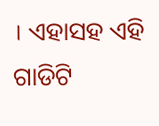। ଏହାସହ ଏହି ଗାଡିଟି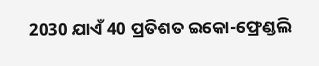2030 ଯାଏଁ 40 ପ୍ରତିଶତ ଇକୋ-ଫ୍ରେଣ୍ଡଲି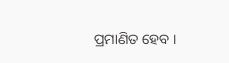ପ୍ରମାଣିତ ହେବ ।